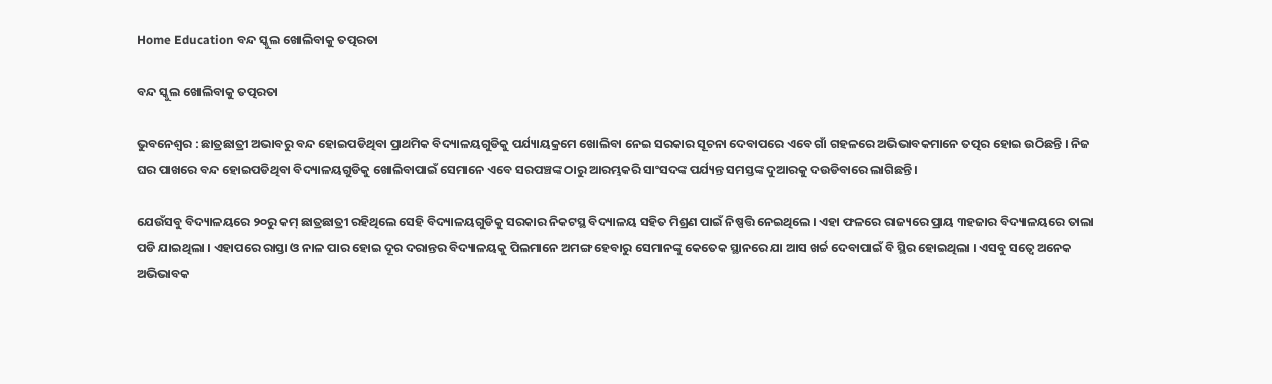Home Education ବନ୍ଦ ସ୍କୁଲ ଖୋଲିବାକୁ ତତ୍ପରତା

ବନ୍ଦ ସ୍କୁଲ ଖୋଲିବାକୁ ତତ୍ପରତା

ଭୁବନେଶ୍ୱର : ଛାତ୍ରଛାତ୍ରୀ ଅଭାବରୁ ବନ୍ଦ ହୋଇପଡିଥିବା ପ୍ରାଥମିକ ବିଦ୍ୟାଳୟଗୁଡିକୁ ପର୍ଯ୍ୟାୟକ୍ରମେ ଖୋଲିବା ନେଇ ସରକାର ସୂଚନା ଦେବାପରେ ଏବେ ଗାଁ ଗହଳରେ ଅଭିଭାବକମାନେ ତତ୍ପର ହୋଇ ଉଠିଛନ୍ତି । ନିଜ ଘର ପାଖରେ ବନ୍ଦ ହୋଇପଡିଥିବା ବିଦ୍ୟାଳୟଗୁଡିକୁ ଖୋଲିବାପାଇଁ ସେମାନେ ଏବେ ସରପଞ୍ଚଙ୍କ ଠାରୁ ଆରମ୍ଭକରି ସାଂସଦଙ୍କ ପର୍ଯ୍ୟନ୍ତ ସମସ୍ତଙ୍କ ଦୁଆରକୁ ଦଉଡିବାରେ ଲାଗିଛନ୍ତି ।

ଯେଉଁସବୁ ବିଦ୍ୟାଳୟରେ ୨୦ରୁ କମ୍‍ ଛାତ୍ରଛାତ୍ରୀ ରହିଥିଲେ ସେହି ବିଦ୍ୟାଳୟଗୁଡିକୁ ସରକାର ନିକଟସ୍ଥ ବିଦ୍ୟାଳୟ ସହିତ ମିଶ୍ରଣ ପାଇଁ ନିଷ୍ପତ୍ତି ନେଇଥିଲେ । ଏହା ଫଳରେ ରାଜ୍ୟରେ ପ୍ରାୟ ୩ହଜାର ବିଦ୍ୟାଳୟରେ ତାଲା ପଡି ଯାଇଥିଲା । ଏହାପରେ ରାସ୍ତା ଓ ନାଳ ପାର ହୋଇ ଦୂର ଦରାନ୍ତର ବିଦ୍ୟାଳୟକୁ ପିଲମାନେ ଅମଙ୍ଗ ହେବାରୁ ସେମାନଙ୍କୁ କେତେକ ସ୍ଥାନରେ ଯା ଆସ ଖର୍ଚ୍ଚ ଦେବାପାଇଁ ବି ସ୍ଥିର ହୋଇଥିଲା । ଏସବୁ ସତ୍ୱେ ଅନେକ ଅଭିଭାବକ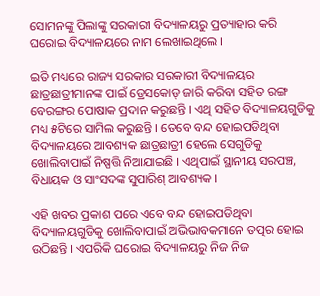ସୋମନଙ୍କୁ ପିଲାଙ୍କୁ ସରକାରୀ ବିଦ୍ୟାଳୟରୁ ପ୍ରତ୍ୟାହାର କରି ଘରୋଇ ବିଦ୍ୟାଳୟରେ ନାମ ଲେଖାଇଥିଲେ ।

ଇତି ମଧ୍ୟରେ ରାଜ୍ୟ ସରକାର ସରକାରୀ ବିଦ୍ୟାଳୟର ଛାତ୍ରଛାତ୍ରୀମାନଙ୍କ ପାଇଁ ଡ୍ରେସକୋଡ୍‍ ଜାରି କରିବା ସହିତ ରଙ୍ଗ ବେରଙ୍ଗର ପୋଷାକ ପ୍ରଦାନ କରୁଛନ୍ତି । ଏଥି ସହିତ ବିଦ୍ୟାଳୟଗୁଡିକୁ ମଧ୍ୟ ୫ଟିରେ ସାମିଲ କରୁଛନ୍ତି । ତେବେ ବନ୍ଦ ହୋଇପଡିଥିବା ବିଦ୍ୟାଳୟରେ ଆବଶ୍ୟକ ଛାତ୍ରଛାତ୍ରୀ ହେଲେ ସେଗୁଡିକୁ ଖୋଲିବାପାଇଁ ନିଷ୍ପତ୍ତି ନିଆଯାଇଛି । ଏଥିପାଇଁ ସ୍ଥାନୀୟ ସରପଞ୍ଚ, ବିଧାୟକ ଓ ସାଂସଦଙ୍କ ସୁପାରିଶ୍‍ ଆବଶ୍ୟକ ।

ଏହି ଖବର ପ୍ରକାଶ ପରେ ଏବେ ବନ୍ଦ ହୋଇପଡିଥିବା ବିଦ୍ୟାଳୟଗୁଡିକୁ ଖୋଲିବାପାଇଁ ଅଭିଭାବକମାନେ ତତ୍ପର ହୋଇ ଉଠିଛନ୍ତି । ଏପରିକି ଘରୋଇ ବିଦ୍ୟାଳୟରୁ ନିଜ ନିଜ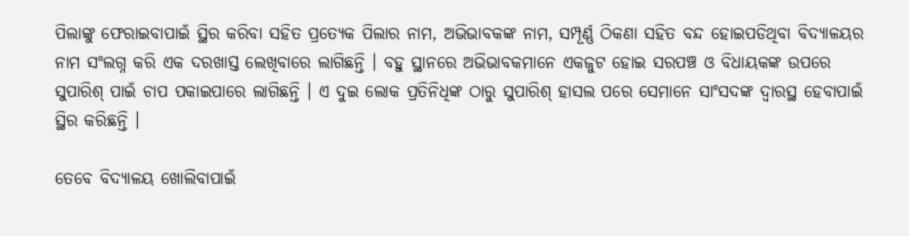ପିଲାଙ୍କୁ ଫେରାଇବାପାଇଁ ସ୍ଥିର କରିବା ସହିତ ପ୍ରତ୍ୟେକ ପିଲାର ନାମ, ଅଭିଭାବକଙ୍କ ନାମ, ସମ୍ପୂର୍ଣ୍ଣ ଠିକଣା ସହିତ ବନ୍ଦ ହୋଇପଡିଥିବା ବିଦ୍ୟାଳୟର ନାମ ସଂଲଗ୍ନ କରି ଏକ ଦରଖାସ୍ତ ଲେଖିବାରେ ଲାଗିଛନ୍ତି । ବହୁ ସ୍ଥାନରେ ଅଭିଭାବକମାନେ ଏକଜୁଟ ହୋଇ ସରପଞ୍ଚ ଓ ବିଧାୟକଙ୍କ ଉପରେ ସୁପାରିଶ୍‍ ପାଇଁ ଚାପ ପକାଇପାରେ ଲାଗିଛନ୍ତି । ଏ ଦୁଇ ଲୋକ ପ୍ରତିନିଧିଙ୍କ ଠାରୁ ସୁପାରିଶ୍‍ ହାସଲ ପରେ ସେମାନେ ସାଂସଦଙ୍କ ଦ୍ୱାରସ୍ଥ ହେବାପାଇଁ ସ୍ଥିର କରିଛନ୍ତି ।

ତେବେ ବିଦ୍ୟାଳୟ ଖୋଲିବାପାଇଁ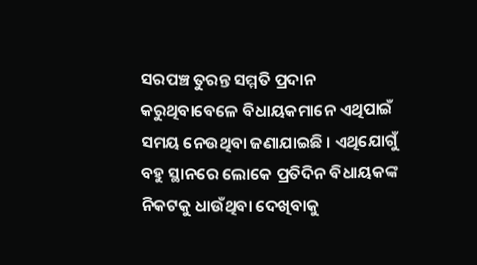ସରପଞ୍ଚ ତୁରନ୍ତ ସମ୍ମତି ପ୍ରଦାନ କରୁଥିବାବେଳେ ବିଧାୟକମାନେ ଏଥିପାଇଁ ସମୟ ନେଉଥିବା ଜଣାଯାଇଛି । ଏଥିଯୋଗୁଁ ବହୁ ସ୍ଥାନରେ ଲୋକେ ପ୍ରତିଦିନ ବିଧାୟକଙ୍କ ନିକଟକୁ ଧାଉଁଥିବା ଦେଖିବାକୁ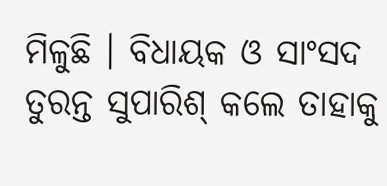ମିଳୁଛି । ବିଧାୟକ ଓ ସାଂସଦ ତୁରନ୍ତ ସୁପାରିଶ୍‍ କଲେ ତାହାକୁ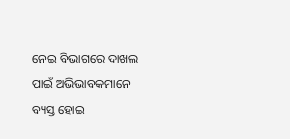ନେଇ ବିଭାଗରେ ଦାଖଲ ପାଇଁ ଅଭିଭାବକମାନେ ବ୍ୟସ୍ତ ହୋଇ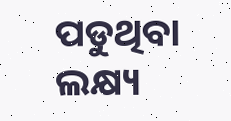ପଡୁଥିବା ଲକ୍ଷ୍ୟ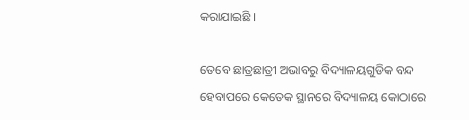କରାଯାଇଛି ।

ତେବେ ଛାତ୍ରଛାତ୍ରୀ ଅଭାବରୁ ବିଦ୍ୟାଳୟଗୁଡିକ ବନ୍ଦ ହେବାପରେ କେତେକ ସ୍ଥାନରେ ବିଦ୍ୟାଳୟ କୋଠାରେ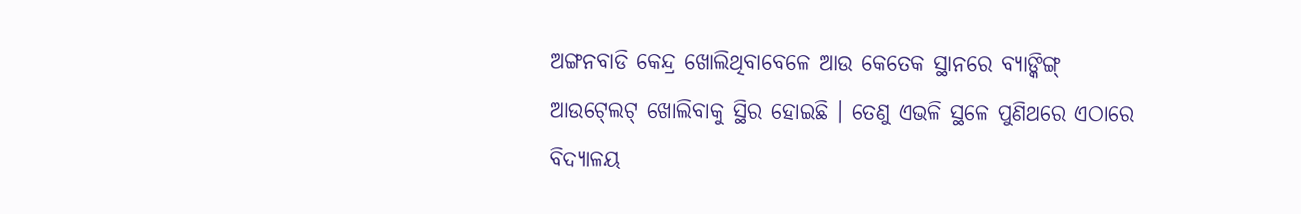ଅଙ୍ଗନବାଡି କେନ୍ଦ୍ର ଖୋଲିଥିବାବେଳେ ଆଉ କେତେକ ସ୍ଥାନରେ ବ୍ୟାଙ୍କିଙ୍ଗ୍‍ ଆଉଟ୍‍ଲେଟ୍‍ ଖୋଲିବାକୁ ସ୍ଥିର ହୋଇଛି । ତେଣୁ ଏଭଳି ସ୍ଥଳେ ପୁଣିଥରେ ଏଠାରେ ବିଦ୍ୟାଳୟ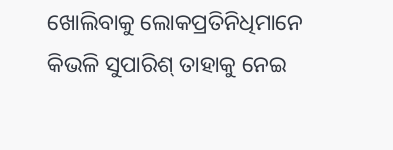ଖୋଲିବାକୁ ଲୋକପ୍ରତିନିଧିମାନେ କିଭଳି ସୁପାରିଶ୍‍ ତାହାକୁ ନେଇ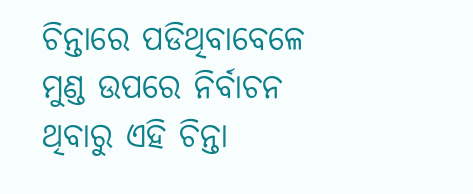ଚିନ୍ତାରେ ପଡିଥିବାବେଳେ ମୁଣ୍ଡ ଉପରେ ନିର୍ବାଚନ ଥିବାରୁ ଏହି ଚିନ୍ତା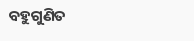ବହୁଗୁଣିତ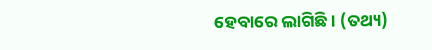ହେବାରେ ଲାଗିଛି । (ତଥ୍ୟ)